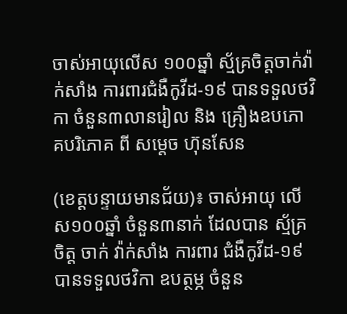ចាស់អាយុលើស ១០០ឆ្នាំ ស្ម័គ្រចិត្តចាក់វ៉ាក់សាំង ការពារជំងឺកូវីដ-១៩ បានទទួលថវិកា ចំនួន៣លានរៀល និង គ្រឿងឧបភោគបរិភោគ ពី សម្តេច ហ៊ុនសែន

(ខេត្តបន្ទាយមានជ័យ)៖ ចាស់អាយុ លើស១០០ឆ្នាំ ចំនួន៣នាក់ ដែលបាន ស្ម័គ្រចិត្ត ចាក់ វ៉ាក់សាំង ការពារ ជំងឺកូវីដ-១៩ បានទទួលថវិកា ឧបត្ថម្ភ ចំនួន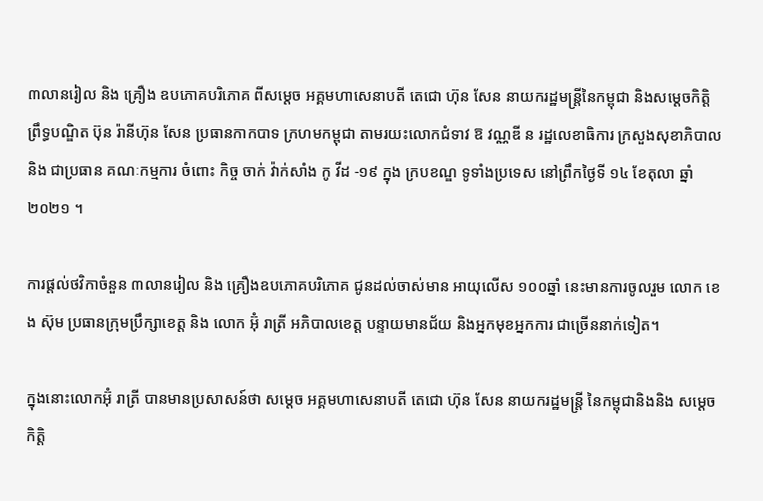៣លានរៀល និង គ្រឿង ឧបភោគបរិភោគ ពីសម្តេច អគ្គមហាសេនាបតី តេជោ ហ៊ុន សែន នាយករដ្ឋមន្ត្រីនៃកម្ពុជា និងសម្តេចកិត្តិ ព្រឹទ្ធបណ្ឌិត ប៊ុន រ៉ានីហ៊ុន សែន ប្រធានកាកបាទ ក្រហមកម្ពុជា តាមរយះលោកជំទាវ ឱ វណ្ណឌី ន រដ្ឋលេខាធិការ ក្រសួងសុខាភិបាល និង ជាប្រធាន គណៈកម្មការ ចំពោះ កិច្ច ចាក់ វ៉ាក់សាំង កូ វីដ -១៩ ក្នុង ក្របខណ្ឌ ទូទាំងប្រទេស នៅព្រឹកថ្ងៃទី ១៤ ខែតុលា ឆ្នាំ ២០២១ ។

ការផ្តល់ថវិកាចំនួន ៣លានរៀល និង គ្រឿងឧបភោគបរិភោគ ជូនដល់ចាស់មាន អាយុលើស ១០០ឆ្នាំ នេះមានការចូលរួម លោក ខេង ស៊ុម ប្រធានក្រុមប្រឹក្សាខេត្ត និង លោក អ៊ុំ រាត្រី អភិបាលខេត្ត បន្ទាយមានជ័យ និងអ្នកមុខអ្នកការ ជាច្រើននាក់ទៀត។

ក្នុងនោះលោកអ៊ុំ រាត្រី បានមានប្រសាសន៍ថា សម្តេច អគ្គមហាសេនាបតី តេជោ ហ៊ុន សែន នាយករដ្ឋមន្ត្រី នៃកម្ពុជានិងនិង សម្តេចកិត្តិ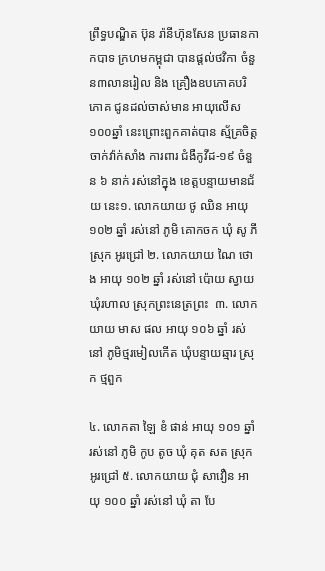ព្រឹទ្ធបណ្ឌិត ប៊ុន រ៉ានីហ៊ុនសែន ប្រធានកាកបាទ ក្រហមកម្ពុជា បានផ្តល់ថវិកា ចំនួន៣លានរៀល និង គ្រឿងឧបភោគបរិភោគ ជូនដល់ចាស់មាន អាយុលើស ១០០ឆ្នាំ នេះព្រោះពួកគាត់បាន ស្ម័គ្រចិត្ត ចាក់វ៉ាក់សាំង ការពារ ជំងឺកូវីដ-១៩ ចំនួន ៦ នាក់ រស់នៅក្នុង ខេត្តបន្ទាយមានជ័យ នេះ១. លោកយាយ ថូ ឈិន អាយុ ១០២ ឆ្នាំ រស់នៅ ភូមិ គោកចក ឃុំ សូ ភី ស្រុក អូរជ្រៅ ២. លោកយាយ ណៃ ថោង អាយុ ១០២ ឆ្នាំ រស់នៅ ប៉ោយ ស្វាយ ឃុំរហាល ស្រុកព្រះនេត្រព្រះ  ៣. លោកយាយ មាស ផល អាយុ ១០៦ ឆ្នាំ រស់នៅ ភូមិថ្មរមៀលកើត ឃុំបន្ទាយឆ្មារ ស្រុក ថ្មពួក

៤. លោកតា ឡៃ ខំ ផាន់ អាយុ ១០១ ឆ្នាំ រស់នៅ ភូមិ កូប តូច ឃុំ គុត សត ស្រុក អូរជ្រៅ ៥. លោកយាយ ជុំ សាវឿន អាយុ ១០០ ឆ្នាំ រស់នៅ ឃុំ តា បែ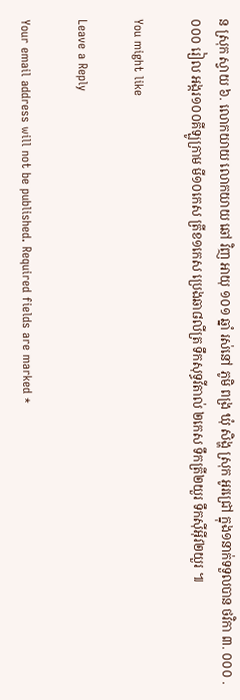ន ស្រុក ស្វាយ ៦. លោកយាយ លោកយាយ ឆៅ វិញ អាយុ ១០១ ឆ្នាំ រស់នៅ ភូមិ ពង្រ ឃុំ សិង្ហ ស្រុក អូរជ្រៅ ក្នុង១នាក់ទទួលបាន ថវិកា ៣. ០០០ .០០០ រៀល អង្ករ១០០គីឡូក្រាម មី១០កេស ត្រីខ១កេស ប្រេងឆា៨លីត្រ ទឹកសុទ្ធវីតាល់ ២កេស ទឹកត្រី២យួរ ទឹកស៊ីអ៊ីវ២យួរ ៕

You might like

Leave a Reply

Your email address will not be published. Required fields are marked *